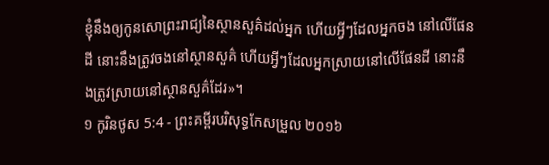ខ្ញុំនឹងឲ្យកូនសោព្រះរាជ្យនៃស្ថានសួគ៌ដល់អ្នក ហើយអ្វីៗដែលអ្នកចង នៅលើផែនដី នោះនឹងត្រូវចងនៅស្ថានសួគ៌ ហើយអ្វីៗដែលអ្នកស្រាយនៅលើផែនដី នោះនឹងត្រូវស្រាយនៅស្ថានសួគ៌ដែរ»។
១ កូរិនថូស 5:4 - ព្រះគម្ពីរបរិសុទ្ធកែសម្រួល ២០១៦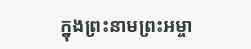ក្នុងព្រះនាមព្រះអម្ចា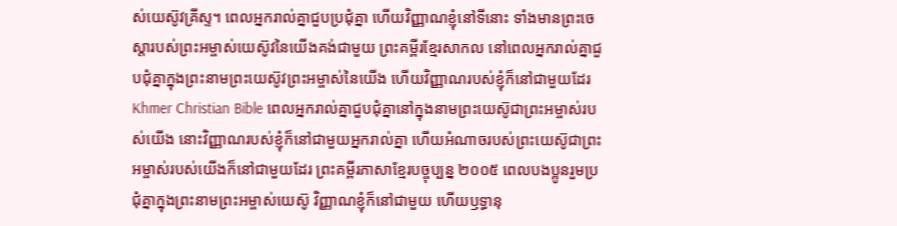ស់យេស៊ូវគ្រីស្ទ។ ពេលអ្នករាល់គ្នាជួបប្រជុំគ្នា ហើយវិញ្ញាណខ្ញុំនៅទីនោះ ទាំងមានព្រះចេស្តារបស់ព្រះអម្ចាស់យេស៊ូវនៃយើងគង់ជាមួយ ព្រះគម្ពីរខ្មែរសាកល នៅពេលអ្នករាល់គ្នាជួបជុំគ្នាក្នុងព្រះនាមព្រះយេស៊ូវព្រះអម្ចាស់នៃយើង ហើយវិញ្ញាណរបស់ខ្ញុំក៏នៅជាមួយដែរ Khmer Christian Bible ពេលអ្នករាល់គ្នាជួបជុំគ្នានៅក្នុងនាមព្រះយេស៊ូជាព្រះអម្ចាស់របស់យើង នោះវិញ្ញាណរបស់ខ្ញុំក៏នៅជាមួយអ្នករាល់គ្នា ហើយអំណាចរបស់ព្រះយេស៊ូជាព្រះអម្ចាស់របស់យើងក៏នៅជាមួយដែរ ព្រះគម្ពីរភាសាខ្មែរបច្ចុប្បន្ន ២០០៥ ពេលបងប្អូនរួមប្រជុំគ្នាក្នុងព្រះនាមព្រះអម្ចាស់យេស៊ូ វិញ្ញាណខ្ញុំក៏នៅជាមួយ ហើយឫទ្ធានុ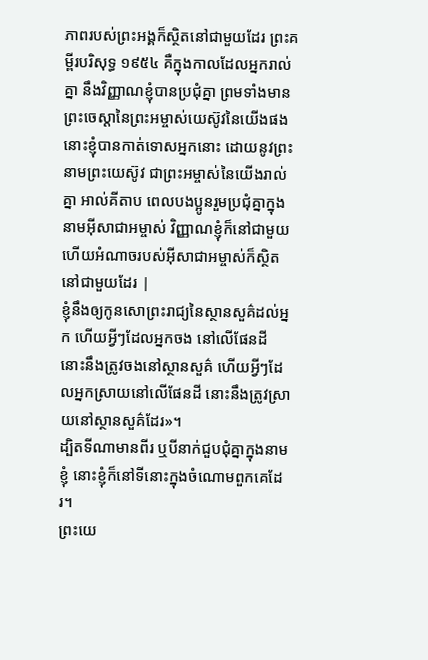ភាពរបស់ព្រះអង្គក៏ស្ថិតនៅជាមួយដែរ ព្រះគម្ពីរបរិសុទ្ធ ១៩៥៤ គឺក្នុងកាលដែលអ្នករាល់គ្នា នឹងវិញ្ញាណខ្ញុំបានប្រជុំគ្នា ព្រមទាំងមានព្រះចេស្តានៃព្រះអម្ចាស់យេស៊ូវនៃយើងផង នោះខ្ញុំបានកាត់ទោសអ្នកនោះ ដោយនូវព្រះនាមព្រះយេស៊ូវ ជាព្រះអម្ចាស់នៃយើងរាល់គ្នា អាល់គីតាប ពេលបងប្អូនរួមប្រជុំគ្នាក្នុងនាមអ៊ីសាជាអម្ចាស់ វិញ្ញាណខ្ញុំក៏នៅជាមួយ ហើយអំណាចរបស់អ៊ីសាជាអម្ចាស់ក៏ស្ថិតនៅជាមួយដែរ |
ខ្ញុំនឹងឲ្យកូនសោព្រះរាជ្យនៃស្ថានសួគ៌ដល់អ្នក ហើយអ្វីៗដែលអ្នកចង នៅលើផែនដី នោះនឹងត្រូវចងនៅស្ថានសួគ៌ ហើយអ្វីៗដែលអ្នកស្រាយនៅលើផែនដី នោះនឹងត្រូវស្រាយនៅស្ថានសួគ៌ដែរ»។
ដ្បិតទីណាមានពីរ ឬបីនាក់ជួបជុំគ្នាក្នុងនាមខ្ញុំ នោះខ្ញុំក៏នៅទីនោះក្នុងចំណោមពួកគេដែរ។
ព្រះយេ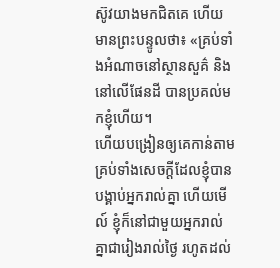ស៊ូវយាងមកជិតគេ ហើយមានព្រះបន្ទូលថា៖ «គ្រប់ទាំងអំណាចនៅស្ថានសួគ៌ និងនៅលើផែនដី បានប្រគល់មកខ្ញុំហើយ។
ហើយបង្រៀនឲ្យគេកាន់តាមគ្រប់ទាំងសេចក្តីដែលខ្ញុំបានបង្គាប់អ្នករាល់គ្នា ហើយមើល៍ ខ្ញុំក៏នៅជាមួយអ្នករាល់គ្នាជារៀងរាល់ថ្ងៃ រហូតដល់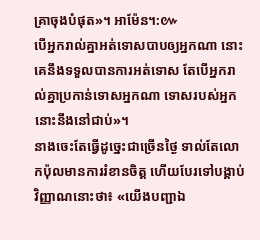គ្រាចុងបំផុត»។ អាម៉ែន។:៚
បើអ្នករាល់គ្នាអត់ទោសបាបឲ្យអ្នកណា នោះគេនឹងទទួលបានការអត់ទោស តែបើអ្នករាល់គ្នាប្រកាន់ទោសអ្នកណា ទោសរបស់អ្នកនោះនឹងនៅជាប់»។
នាងចេះតែធ្វើដូច្នេះជាច្រើនថ្ងៃ ទាល់តែលោកប៉ុលមានការរំខានចិត្ត ហើយបែរទៅបង្គាប់វិញ្ញាណនោះថា៖ «យើងបញ្ជាឯ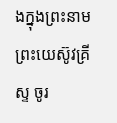ងក្នុងព្រះនាមព្រះយេស៊ូវគ្រីស្ទ ចូរ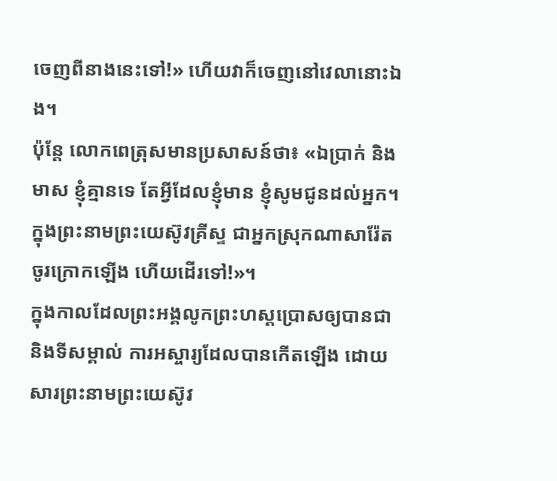ចេញពីនាងនេះទៅ!» ហើយវាក៏ចេញនៅវេលានោះឯង។
ប៉ុន្ដែ លោកពេត្រុសមានប្រសាសន៍ថា៖ «ឯប្រាក់ និងមាស ខ្ញុំគ្មានទេ តែអ្វីដែលខ្ញុំមាន ខ្ញុំសូមជូនដល់អ្នក។ ក្នុងព្រះនាមព្រះយេស៊ូវគ្រីស្ទ ជាអ្នកស្រុកណាសារ៉ែត ចូរក្រោកឡើង ហើយដើរទៅ!»។
ក្នុងកាលដែលព្រះអង្គលូកព្រះហស្តប្រោសឲ្យបានជា និងទីសម្គាល់ ការអស្ចារ្យដែលបានកើតឡើង ដោយសារព្រះនាមព្រះយេស៊ូវ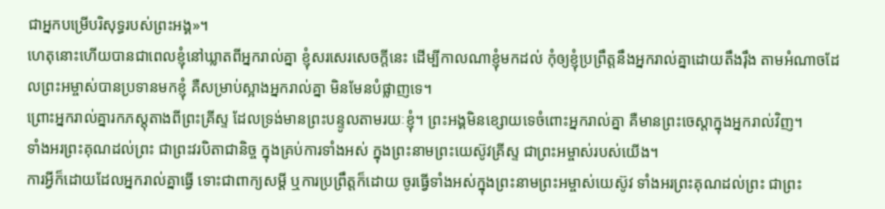ជាអ្នកបម្រើបរិសុទ្ធរបស់ព្រះអង្គ»។
ហេតុនោះហើយបានជាពេលខ្ញុំនៅឃ្លាតពីអ្នករាល់គ្នា ខ្ញុំសរសេរសេចក្ដីនេះ ដើម្បីកាលណាខ្ញុំមកដល់ កុំឲ្យខ្ញុំប្រព្រឹត្តនឹងអ្នករាល់គ្នាដោយតឹងរ៉ឹង តាមអំណាចដែលព្រះអម្ចាស់បានប្រទានមកខ្ញុំ គឺសម្រាប់ស្អាងអ្នករាល់គ្នា មិនមែនបំផ្លាញទេ។
ព្រោះអ្នករាល់គ្នារកភស្តុតាងពីព្រះគ្រីស្ទ ដែលទ្រង់មានព្រះបន្ទូលតាមរយៈខ្ញុំ។ ព្រះអង្គមិនខ្សោយទេចំពោះអ្នករាល់គ្នា គឺមានព្រះចេស្តាក្នុងអ្នករាល់វិញ។
ទាំងអរព្រះគុណដល់ព្រះ ជាព្រះវរបិតាជានិច្ច ក្នុងគ្រប់ការទាំងអស់ ក្នុងព្រះនាមព្រះយេស៊ូវគ្រីស្ទ ជាព្រះអម្ចាស់របស់យើង។
ការអ្វីក៏ដោយដែលអ្នករាល់គ្នាធ្វើ ទោះជាពាក្យសម្ដី ឬការប្រព្រឹត្តក៏ដោយ ចូរធ្វើទាំងអស់ក្នុងព្រះនាមព្រះអម្ចាស់យេស៊ូវ ទាំងអរព្រះគុណដល់ព្រះ ជាព្រះ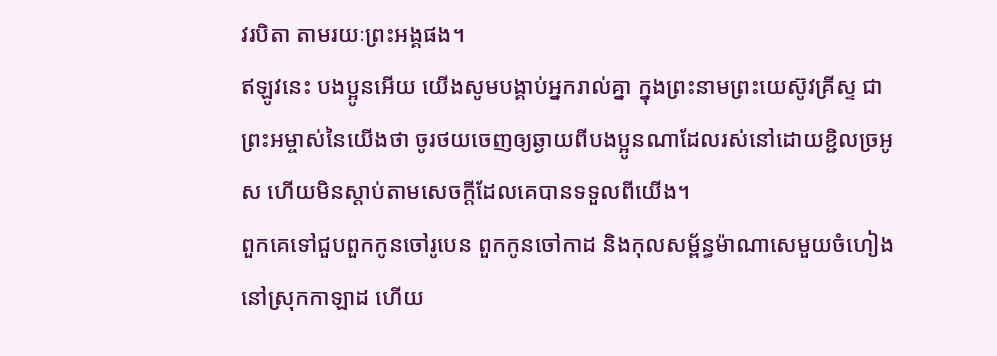វរបិតា តាមរយៈព្រះអង្គផង។
ឥឡូវនេះ បងប្អូនអើយ យើងសូមបង្គាប់អ្នករាល់គ្នា ក្នុងព្រះនាមព្រះយេស៊ូវគ្រីស្ទ ជាព្រះអម្ចាស់នៃយើងថា ចូរថយចេញឲ្យឆ្ងាយពីបងប្អូនណាដែលរស់នៅដោយខ្ជិលច្រអូស ហើយមិនស្តាប់តាមសេចក្ដីដែលគេបានទទួលពីយើង។
ពួកគេទៅជួបពួកកូនចៅរូបេន ពួកកូនចៅកាដ និងកុលសម្ព័ន្ធម៉ាណាសេមួយចំហៀង នៅស្រុកកាឡាដ ហើយ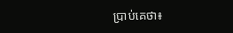ប្រាប់គេថា៖